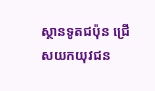ស្ថានទូតជប៉ុន ជ្រើសយកយុវជន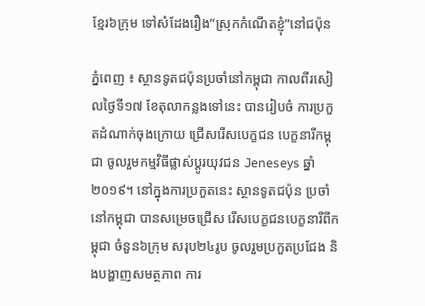ខ្មែរ៦ក្រុម ទៅសំដែងរឿង”ស្រុកកំណើតខ្ញុំ”នៅជប៉ុន

ភ្នំពេញ ៖ ស្ថានទូតជប៉ុនប្រចាំនៅកម្ពុជា កាលពីរសៀលថ្ងៃទី១៧ ខែតុលាកន្លងទៅនេះ បានរៀបចំ ការប្រកួតដំណាក់ចុងក្រោយ ជ្រើសរើសបេក្ខជន បេក្ខនារីកម្ពុជា ចូលរួមកម្មវិធីផ្លាស់ប្តូរយុវជន Jeneseys ឆ្នាំ២០១៩។ នៅក្នុងការប្រកួតនេះ ស្ថានទូតជប៉ុន ប្រចាំនៅកម្ពុជា បានសម្រេចជ្រើស រើសបេក្ខជនបេក្ខនារីពីកម្ពុជា ចំនួន៦ក្រុម សរុប២៤រូប ចូលរួមប្រកួតប្រជែង និងបង្ហាញសមត្ថភាព ការ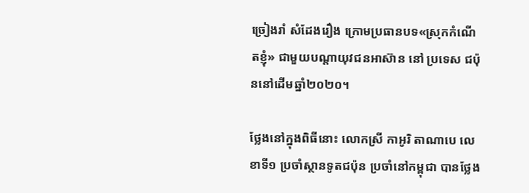ច្រៀងរាំ សំដែងរឿង ក្រោមប្រធានបទ«ស្រុកកំណើតខ្ញុំ» ជាមួយបណ្តាយុវជនអាស៊ាន នៅ ប្រទេស ជប៉ុននៅដើមឆ្នាំ២០២០។

ថ្លែងនៅក្នុងពិធីនោះ លោកស្រី កាអូរិ តាណាបេ លេខាទី១ ប្រចាំស្ថានទូតជប៉ុន ប្រចាំនៅកម្ពុជា បានថ្លែង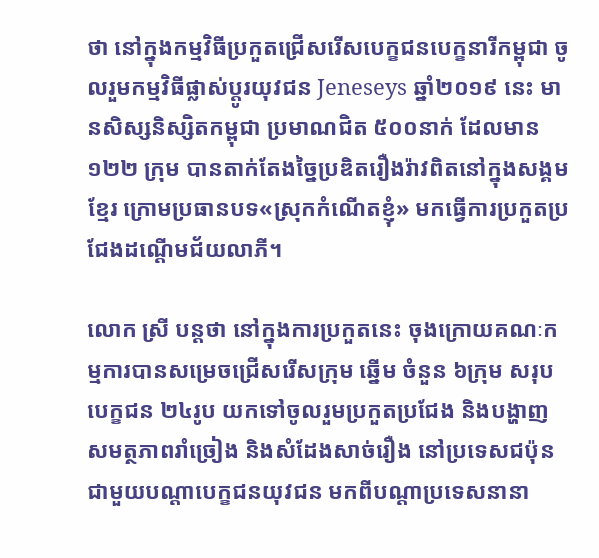ថា នៅក្នុងកម្មវិធីប្រកួតជ្រើសរើសបេក្ខជនបេក្ខនារីកម្ពុជា ចូលរួមកម្មវិធីផ្លាស់ប្តូរយុវជន Jeneseys ឆ្នាំ២០១៩ នេះ មានសិស្សនិស្សិតកម្ពុជា ប្រមាណជិត ៥០០នាក់ ដែលមាន១២២ ក្រុម បានតាក់តែងច្នៃប្រឌិតរឿងរ៉ាវពិតនៅក្នុងសង្គមខ្មែរ ក្រោមប្រធានបទ«ស្រុកកំណើតខ្ញុំ» មកធ្វើការប្រកួតប្រជែងដណ្តើមជ័យលាភី។

លោក ស្រី បន្តថា នៅក្នុងការប្រកួតនេះ ចុងក្រោយគណៈកម្មការបានសម្រេចជ្រើសរើសក្រុម ឆ្នើម ចំនួន ៦ក្រុម សរុបបេក្ខជន ២៤រូប យកទៅចូលរួមប្រកួតប្រជែង និងបង្ហាញសមត្ថភាពរាំច្រៀង និងសំដែងសាច់រឿង នៅប្រទេសជប៉ុន ជាមួយបណ្តាបេក្ខជនយុវជន មកពីបណ្តាប្រទេសនានា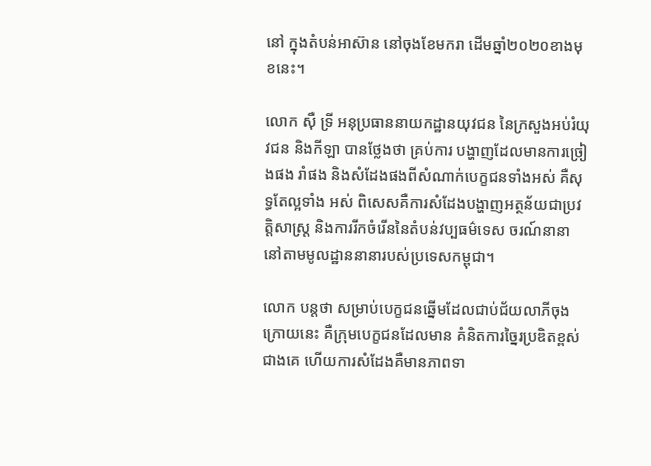នៅ ក្នុងតំបន់អាស៊ាន នៅចុងខែមករា ដើមឆ្នាំ២០២០ខាងមុខនេះ។

លោក ស៊ឺ ទ្រី អនុប្រធាននាយកដ្ឋានយុវជន នៃក្រសួងអប់រំយុវជន និងកីឡា បានថ្លែងថា គ្រប់ការ បង្ហាញដែលមានការច្រៀងផង រាំផង និងសំដែងផងពីសំណាក់បេក្ខជនទាំងអស់ គឺសុទ្ធតែល្អទាំង អស់ ពិសេសគឺការសំដែងបង្ហាញអត្ថន័យជាប្រវត្តិសាស្ត្រ និងការរីកចំរើននៃតំបន់វប្បធម៌ទេស ចរណ៍នានា នៅតាមមូលដ្ឋាននានារបស់ប្រទេសកម្ពុជា។

លោក បន្តថា សម្រាប់បេក្ខជនឆ្នើមដែលជាប់ជ័យលាភីចុងក្រោយនេះ គឺក្រុមបេក្ខជនដែលមាន គំនិតការច្នៃរប្រឌិតខ្ពស់ជាងគេ ហើយការសំដែងគឺមានភាពទា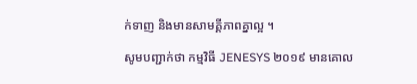ក់ទាញ និងមានសាមគី្គភាពគ្នាល្អ ។

សូមបញ្ជាក់ថា កម្មវិធី JENESYS ២០១៩ មានគោល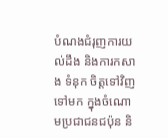បំណងជំរុញការយល់ដឹង និងការកសាង ទំនុក ចិត្តទៅវិញទៅមក ក្នុងចំណោមប្រជាជនជប៉ុន និ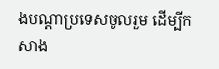ងបណ្ដាប្រទេសចូលរួម ដើម្បីកសាង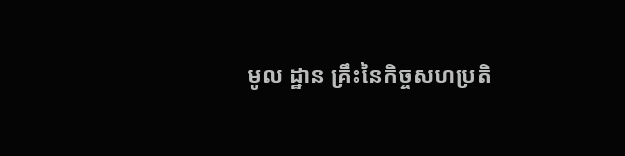មូល ដ្ឋាន គ្រឹះនៃកិច្ចសហប្រតិ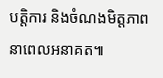បត្តិការ និងចំណងមិត្តភាពនាពេលអនាគត៕